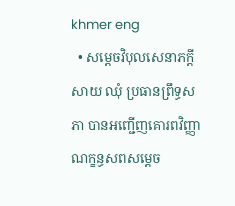khmer eng
  • សម្តេចវិបុលសេនាភក្តី សាយ ឈុំ ប្រធានព្រឹទ្ធសភា បានអញ្ជើញគោរពវិញ្ញាណក្ខន្ធសពសម្តេច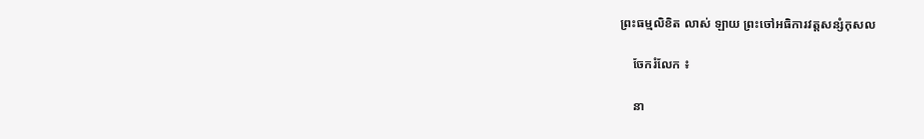ព្រះធម្មលិខិត លាស់ ឡាយ ព្រះចៅអធិការវត្តសន្សំកុសល

    ចែករំលែក ៖

    នា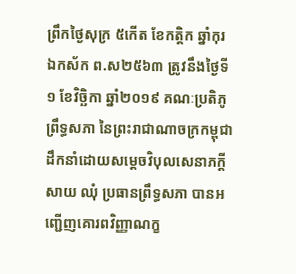ព្រឹកថ្ងៃសុក្រ ៥កេីត ខែកត្តិក ឆ្នាំកុរ ឯកស័ក ព.ស២៥៦៣ ត្រូវនឹងថ្ងៃទី១ ខែវិច្ឆិកា ឆ្នាំ២០១៩ គណៈប្រតិភូព្រឹទ្ធសភា នៃព្រះរាជាណាចក្រកម្ពុជា ដឹកនាំដោយសម្តេចវិបុលសេនាភក្តី សាយ ឈុំ ប្រធានព្រឹទ្ធសភា បានអញ្ជើញគោរពវិញ្ញាណក្ខ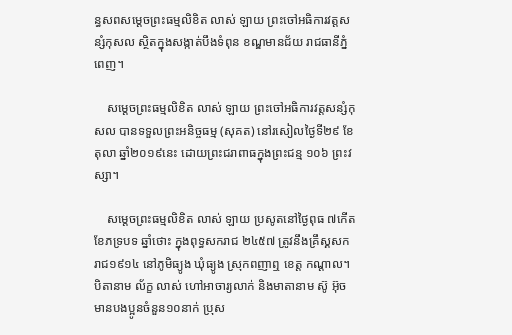ន្ធសពសម្តេចព្រះធម្មលិខិត លាស់ ឡាយ ព្រះចៅអធិការវត្តសន្សំកុសល ស្ថិតក្នុងសង្កាត់បឹងទំពុន ខណ្ឌមានជ័យ រាជធានីភ្នំពេញ។

    សម្តេចព្រះធម្មលិខិត លាស់ ឡាយ ព្រះចៅអធិការវត្តសន្សំកុសល បានទទួលព្រះអនិច្ចធម្ម (សុគត) នៅរសៀលថ្ងៃទី២៩ ខែតុលា ឆ្នាំ២០១៩នេះ ដោយព្រះជរាពាធក្នុងព្រះជន្ម ១០៦ ព្រះវស្សា។

    សម្តេចព្រះធម្មលិខិត លាស់ ឡាយ ប្រសូតនៅថ្ងៃពុធ ៧កើត ខែភទ្របទ ឆ្នាំថោះ ក្នុងពុទ្ធសករាជ ២៤៥៧ ត្រូវនឹងគ្រឹស្គសករាជ១៩១៤ នៅភូមិធ្យូង ឃុំធ្យូង ស្រុកពញាឮ ខេត្ត កណ្តាល។ បិតានាម ល័ក្ខ លាស់ ហៅអាចារ្យលាក់ និងមាតានាម ស៊ូ អ៊ុច មានបងប្អូនចំនួន១០នាក់ ប្រុស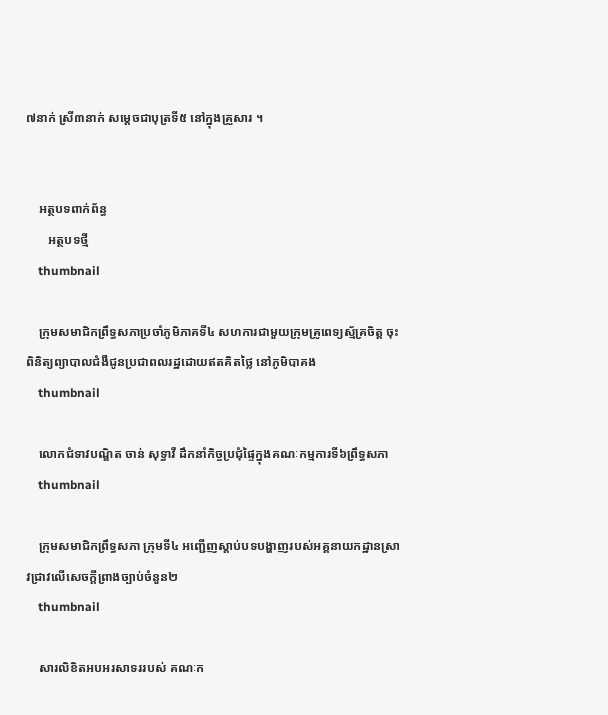៧នាក់ ស្រី៣នាក់ សម្តេចជាបុត្រទី៥ នៅក្នុងគ្រួសារ ។


    អត្ថបទពាក់ព័ន្ធ
       អត្ថបទថ្មី
    thumbnail

    ក្រុមសមាជិកព្រឹទ្ធសភាប្រចាំភូមិភាគទី៤ សហការជាមួយក្រុមគ្រូពេទ្យស្ម័គ្រចិត្ត ចុះពិនិត្យព្យាបាលជំងឺជូនប្រជាពលរដ្ឋដោយឥតគិតថ្លៃ នៅភូមិបាគង
    thumbnail

    លោកជំទាវបណ្ឌិត ចាន់ សុទ្ធាវី ដឹកនាំកិច្ចប្រជុំផ្ទៃក្នុងគណៈកម្មការទី៦ព្រឹទ្ធសភា
    thumbnail

    ក្រុមសមាជិកព្រឹទ្ធសភា ក្រុមទី៤ អញ្ជើញស្តាប់បទបង្ហាញរបស់អគ្គនាយកដ្ឋានស្រាវជ្រាវលើសេចក្តីព្រាងច្បាប់ចំនួន២
    thumbnail

    សារលិខិតអបអរសាទររបស់ គណៈក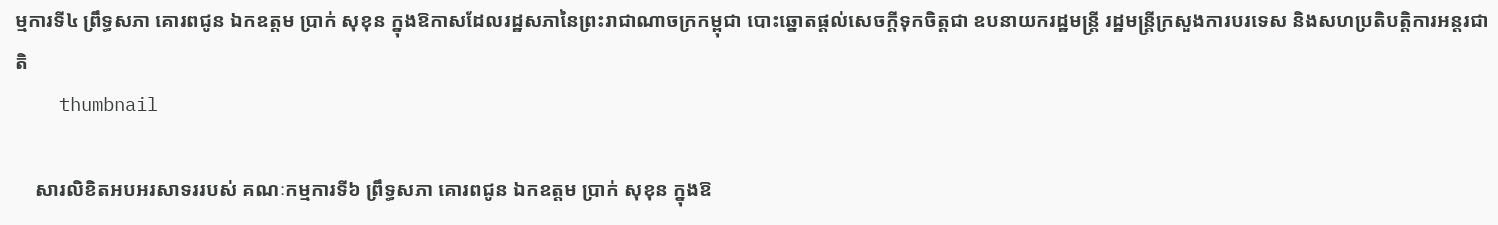ម្មការទី៤ ព្រឹទ្ធសភា គោរពជូន ឯកឧត្តម ប្រាក់ សុខុន ក្នុងឱកាសដែលរដ្ឋសភានៃព្រះរាជាណាចក្រកម្ពុជា បោះឆ្នោតផ្តល់សេចក្តីទុកចិត្តជា ឧបនាយករដ្ឋមន្ត្រី រដ្ឋមន្ត្រីក្រសួងការបរទេស និងសហប្រតិបត្តិការអន្តរជាតិ
    thumbnail

    សារលិខិតអបអរសាទររបស់ គណៈកម្មការទី៦ ព្រឹទ្ធសភា គោរពជូន ឯកឧត្តម ប្រាក់ សុខុន ក្នុងឱ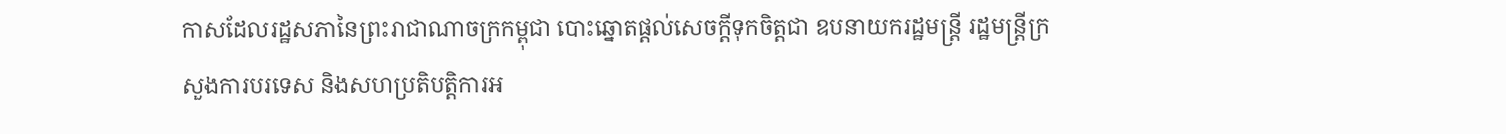កាសដែលរដ្ឋសភានៃព្រះរាជាណាចក្រកម្ពុជា បោះឆ្នោតផ្តល់សេចក្តីទុកចិត្តជា ឧបនាយករដ្ឋមន្ត្រី រដ្ឋមន្ត្រីក្រសួងការបរទេស និងសហប្រតិបត្តិការអ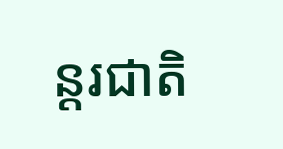ន្តរជាតិ